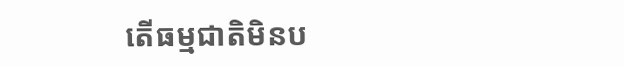តើធម្មជាតិមិនប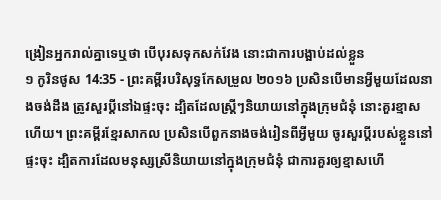ង្រៀនអ្នករាល់គ្នាទេឬថា បើបុរសទុកសក់វែង នោះជាការបង្អាប់ដល់ខ្លួន
១ កូរិនថូស 14:35 - ព្រះគម្ពីរបរិសុទ្ធកែសម្រួល ២០១៦ ប្រសិនបើមានអ្វីមួយដែលនាងចង់ដឹង ត្រូវសួរប្តីនៅឯផ្ទះចុះ ដ្បិតដែលស្រ្ដីៗនិយាយនៅក្នុងក្រុមជំនុំ នោះគួរខ្មាសហើយ។ ព្រះគម្ពីរខ្មែរសាកល ប្រសិនបើពួកនាងចង់រៀនពីអ្វីមួយ ចូរសួរប្ដីរបស់ខ្លួននៅផ្ទះចុះ ដ្បិតការដែលមនុស្សស្រីនិយាយនៅក្នុងក្រុមជំនុំ ជាការគួរឲ្យខ្មាសហើ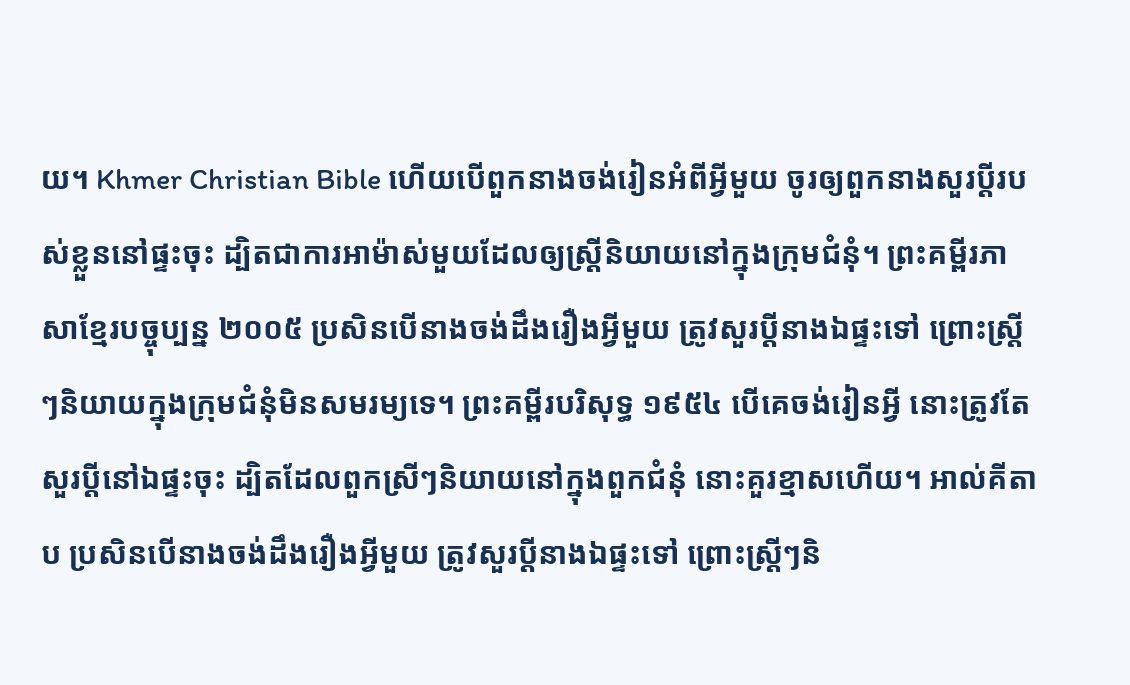យ។ Khmer Christian Bible ហើយបើពួកនាងចង់រៀនអំពីអ្វីមួយ ចូរឲ្យពួកនាងសួរប្ដីរបស់ខ្លួននៅផ្ទះចុះ ដ្បិតជាការអាម៉ាស់មួយដែលឲ្យស្រ្ដីនិយាយនៅក្នុងក្រុមជំនុំ។ ព្រះគម្ពីរភាសាខ្មែរបច្ចុប្បន្ន ២០០៥ ប្រសិនបើនាងចង់ដឹងរឿងអ្វីមួយ ត្រូវសួរប្ដីនាងឯផ្ទះទៅ ព្រោះស្ត្រីៗនិយាយក្នុងក្រុមជំនុំមិនសមរម្យទេ។ ព្រះគម្ពីរបរិសុទ្ធ ១៩៥៤ បើគេចង់រៀនអ្វី នោះត្រូវតែសួរប្ដីនៅឯផ្ទះចុះ ដ្បិតដែលពួកស្រីៗនិយាយនៅក្នុងពួកជំនុំ នោះគួរខ្មាសហើយ។ អាល់គីតាប ប្រសិនបើនាងចង់ដឹងរឿងអ្វីមួយ ត្រូវសួរប្ដីនាងឯផ្ទះទៅ ព្រោះស្ដ្រីៗនិ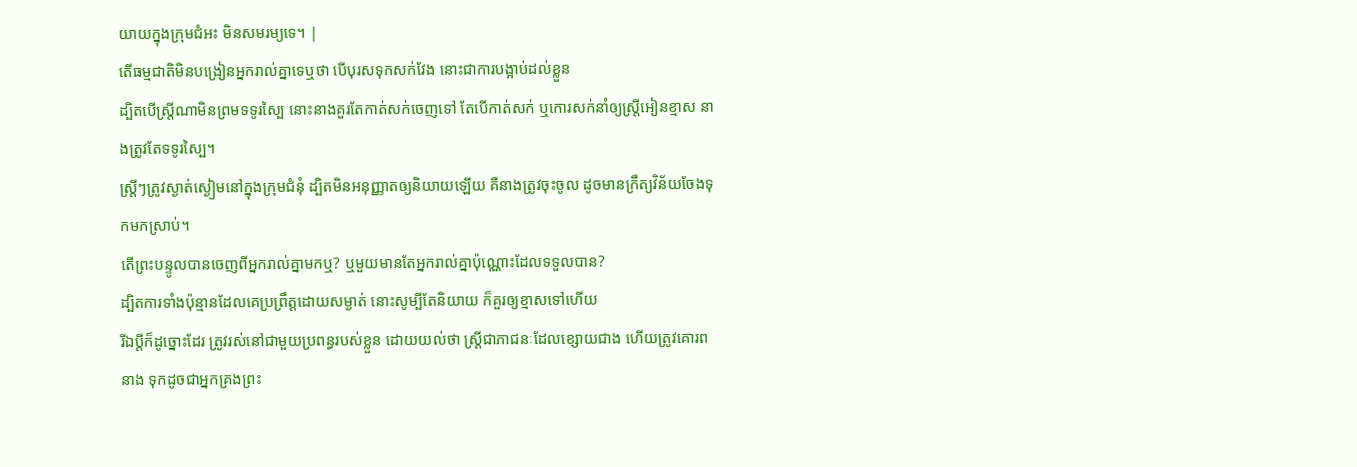យាយក្នុងក្រុមជំអះ មិនសមរម្យទេ។ |
តើធម្មជាតិមិនបង្រៀនអ្នករាល់គ្នាទេឬថា បើបុរសទុកសក់វែង នោះជាការបង្អាប់ដល់ខ្លួន
ដ្បិតបើស្ត្រីណាមិនព្រមទទូរស្បៃ នោះនាងគួរតែកាត់សក់ចេញទៅ តែបើកាត់សក់ ឬកោរសក់នាំឲ្យស្រ្ដីអៀនខ្មាស នាងត្រូវតែទទូរស្បៃ។
ស្ត្រីៗត្រូវស្ងាត់ស្ងៀមនៅក្នុងក្រុមជំនុំ ដ្បិតមិនអនុញ្ញាតឲ្យនិយាយឡើយ គឺនាងត្រូវចុះចូល ដូចមានក្រឹត្យវិន័យចែងទុកមកស្រាប់។
តើព្រះបន្ទូលបានចេញពីអ្នករាល់គ្នាមកឬ? ឬមួយមានតែអ្នករាល់គ្នាប៉ុណ្ណោះដែលទទួលបាន?
ដ្បិតការទាំងប៉ុន្មានដែលគេប្រព្រឹត្តដោយសម្ងាត់ នោះសូម្បីតែនិយាយ ក៏គួរឲ្យខ្មាសទៅហើយ
រីឯប្ដីក៏ដូច្នោះដែរ ត្រូវរស់នៅជាមួយប្រពន្ធរបស់ខ្លួន ដោយយល់ថា ស្ត្រីជាភាជនៈដែលខ្សោយជាង ហើយត្រូវគោរពនាង ទុកដូចជាអ្នកគ្រងព្រះ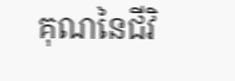គុណនៃជីវិ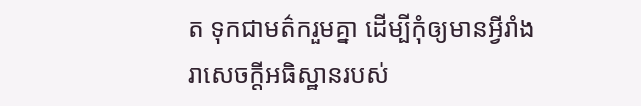ត ទុកជាមត៌ករួមគ្នា ដើម្បីកុំឲ្យមានអ្វីរាំងរាសេចក្តីអធិស្ឋានរបស់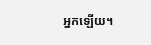អ្នកឡើយ។